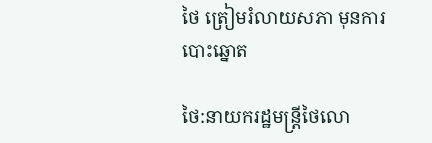ថៃ ត្រៀមរំលាយសភា មុនការ បោះឆ្នោត

ថៃ:នាយករដ្ឋមន្ត្រីថៃលោ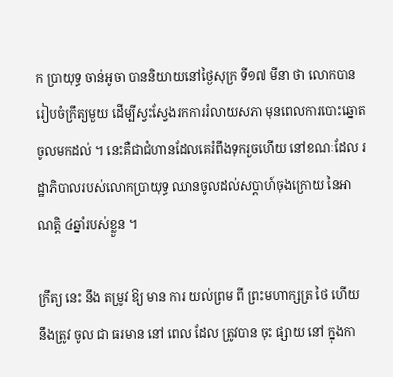ក ប្រាយុទ្ធ ចាន់អូចា បាននិយាយនៅថ្ងៃសុក្រ ទី១៧ មីនា ថា លោកបានរៀបចំក្រឹត្យមួយ ដើម្បីស្វះស្វែងរកការរំលាយសភា មុនពេលការបោះឆ្នោតចូលមកដល់ ។ នេះគឺជាជំហានដែលគេរំពឹងទុករួចហើយ នៅខណៈដែល រដ្ឋាភិបាលរបស់លោកប្រាយុទ្ធ ឈានចូលដល់សប្តាហ៍ចុងក្រោយ នៃអាណត្តិ ៤ឆ្នាំរបស់ខ្លួន ។

ក្រឹត្យ នេះ នឹង តម្រូវ ឱ្យ មាន ការ យល់ព្រម ពី ព្រះមហាក្សត្រ ថៃ ហើយ នឹងត្រូវ ចូល ជា ធរមាន នៅ ពេល ដែល ត្រូវបាន ចុះ ផ្សាយ នៅ ក្នុងកា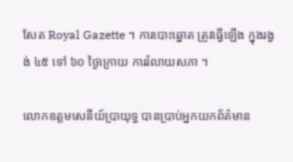សែត Royal Gazette ។ ការបោះឆ្នោត ត្រូវធ្វើឡើង ក្នុងរង្វង់ ៤៥ ទៅ ៦០ ថ្ងៃក្រោយ ការរំលាយសភា ។

លោកឧត្តមសេនីយ៍ប្រាយុទ្ធ បានប្រាប់អ្នកយកព័ត៌មាន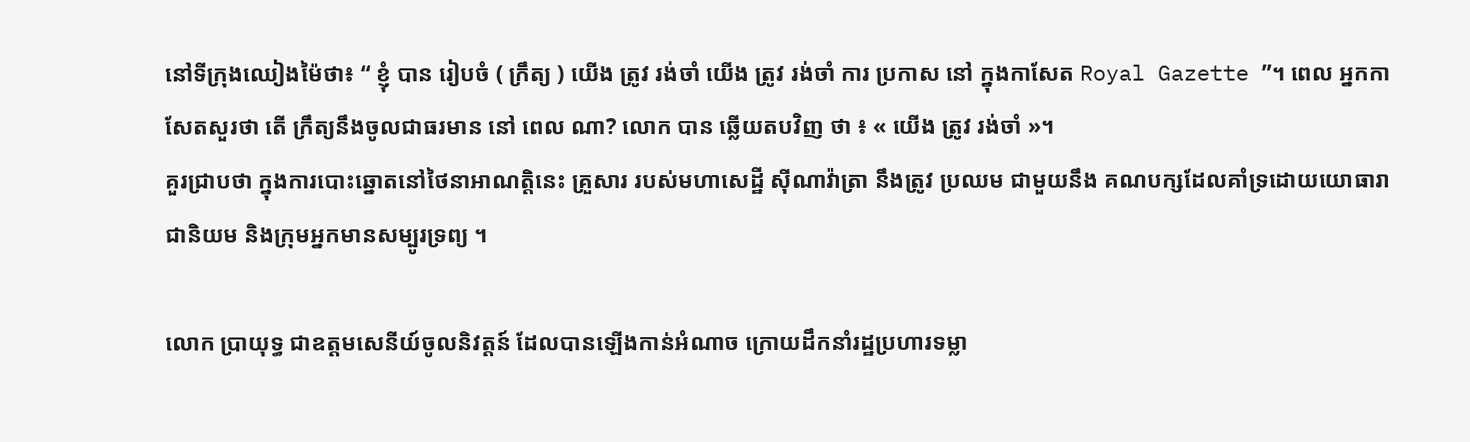នៅទីក្រុងឈៀងម៉ៃថា៖ “ ខ្ញុំ បាន រៀបចំ ( ក្រឹត្យ ) យើង ត្រូវ រង់ចាំ យើង ត្រូវ រង់ចាំ ការ ប្រកាស នៅ ក្នុងកាសែត Royal Gazette ”។ ពេល អ្នកកាសែតសួរថា តើ ក្រឹត្យនឹងចូលជាធរមាន នៅ ពេល ណា? លោក បាន ឆ្លើយតបវិញ ថា ៖ « យើង ត្រូវ រង់ចាំ »។
គួរជ្រាបថា ក្នុងការបោះឆ្នោតនៅថៃនាអាណត្តិនេះ គ្រួសារ របស់មហាសេដ្ឋី ស៊ីណាវ៉ាត្រា នឹងត្រូវ ប្រឈម ជាមួយនឹង គណបក្សដែលគាំទ្រដោយយោធារាជានិយម និងក្រុមអ្នកមានសម្បូរទ្រព្យ ។

លោក ប្រាយុទ្ធ ជាឧត្តមសេនីយ៍ចូលនិវត្តន៍ ដែលបានឡើងកាន់អំណាច ក្រោយដឹកនាំរដ្ឋប្រហារទម្លា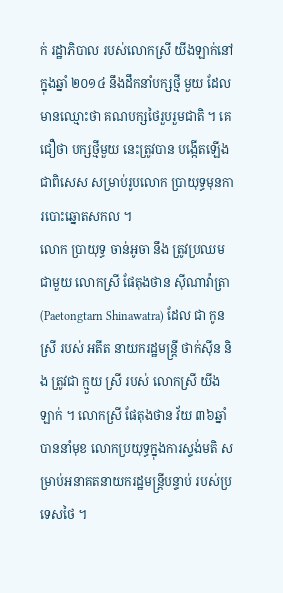ក់ រដ្ឋាភិបាល របស់លោកស្រី យីងឡាក់នៅក្នុងឆ្នាំ ២០១៤ នឹងដឹកនាំបក្សថ្មី មួយ ដែលមានឈ្មោះថា គណបក្សថៃរួបរួមជាតិ ។ គេជឿថា បក្សថ្មីមួយ នេះត្រូវបាន បង្កើតឡើង ជាពិសេស សម្រាប់រូបលោក ប្រាយុទ្ធមុនការបោះឆ្នោតសកល ។
លោក ប្រាយុទ្ធ ចាន់អូចា នឹង ត្រូវប្រឈមជាមួយ លោកស្រី ផែតុងថាន ស៊ីណាវ៉ាត្រា (Paetongtarn Shinawatra) ដែល ជា កូន ស្រី របស់ អតីត នាយករដ្ឋមន្ត្រី ថាក់ស៊ីន និង ត្រូវជា ក្មួយ ស្រី របស់ លោកស្រី យីងឡាក់ ។ លោកស្រី ផែតុងថាន វ័យ ៣៦ឆ្នាំ បាននាំមុខ លោកប្រយុទ្ធក្នុងការស្ទង់មតិ សម្រាប់អនាគតនាយករដ្ឋមន្ត្រីបន្ទាប់ របស់ប្រទេសថៃ ។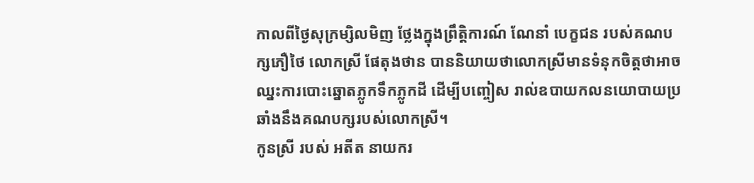កាលពីថ្ងៃសុក្រម្សិលមិញ ថ្លែងក្នុងព្រឹត្តិការណ៍ ណែនាំ បេក្ខជន របស់គណបក្សភឿថៃ លោកស្រី ផែតុងថាន បាននិយាយថាលោកស្រីមានទំនុកចិត្តថាអាចឈ្នះការបោះឆ្នោតភ្លូកទឹកភ្លូកដី ដើម្បីបញ្ចៀស រាល់ឧបាយកលនយោបាយប្រឆាំងនឹងគណបក្សរបស់លោកស្រី។
កូនស្រី របស់ អតីត នាយករ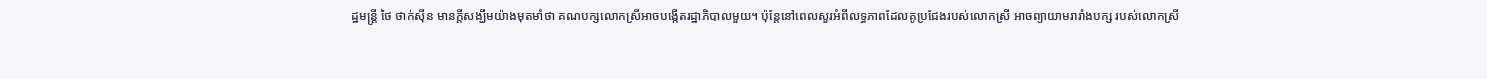ដ្ឋមន្ត្រី ថៃ ថាក់ស៊ីន មានក្តីសង្ឃឹមយ៉ាងមុតមាំថា គណបក្សលោកស្រីអាចបង្កើតរដ្ឋាភិបាលមួយ។ ប៉ុន្តែនៅពេលសួរអំពីលទ្ធភាពដែលគូប្រជែងរបស់លោកស្រី អាចព្យាយាមរារាំងបក្ស របស់លោកស្រី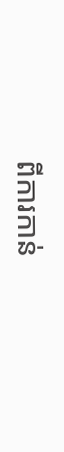ពីការកាន់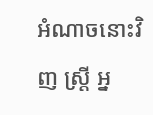អំណាចនោះវិញ ស្ត្រី អ្ន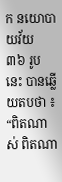ក នយោបាយវ័យ ៣៦ រូបនេះ បានឆ្លើយតបថា ៖ “ពិតណាស់ ពិតណា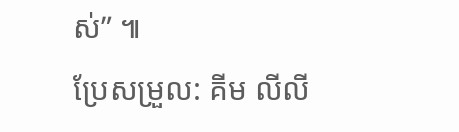ស់” ៕
ប្រែសម្រួល: គីម លីលី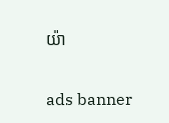យ៉ា

ads banner